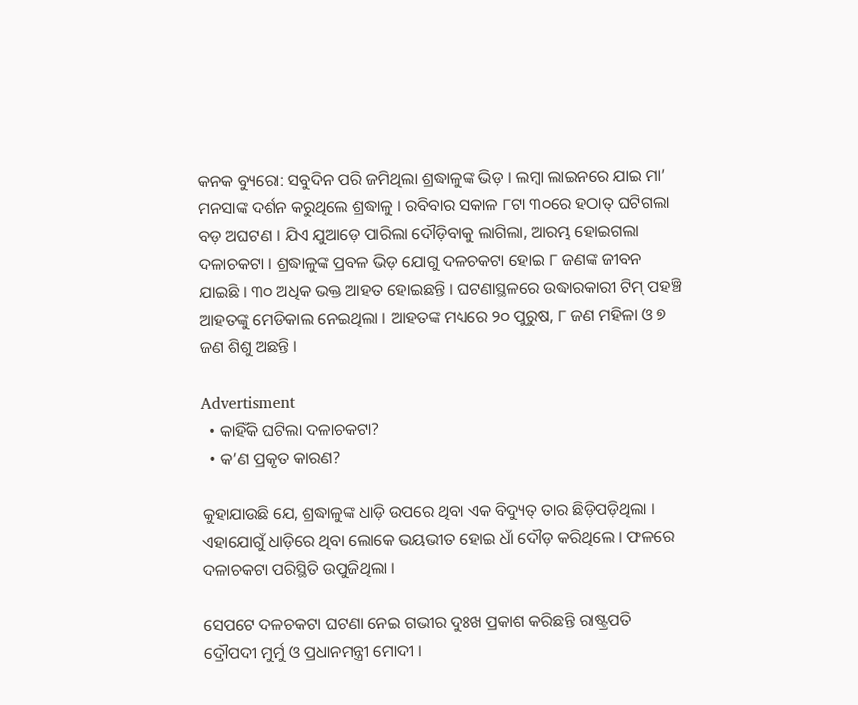କନକ ବ୍ୟୁରୋ: ସବୁଦିନ ପରି ଜମିଥିଲା ଶ୍ରଦ୍ଧାଳୁଙ୍କ ଭିଡ଼ । ଲମ୍ବା ଲାଇନରେ ଯାଇ ମା’ ମନସାଙ୍କ ଦର୍ଶନ କରୁଥିଲେ ଶ୍ରଦ୍ଧାଳୁ । ରବିବାର ସକାଳ ୮ଟା ୩୦ରେ ହଠାତ୍ ଘଟିଗଲା ବଡ଼ ଅଘଟଣ । ଯିଏ ଯୁଆଡ଼େ ପାରିଲା ଦୌଡ଼ିବାକୁ ଲାଗିଲା, ଆରମ୍ଭ ହୋଇଗଲା ଦଳାଚକଟା । ଶ୍ରଦ୍ଧାଳୁଙ୍କ ପ୍ରବଳ ଭିଡ଼ ଯୋଗୁ ଦଳଚକଟା ହୋଇ ୮ ଜଣଙ୍କ ଜୀବନ ଯାଇଛି । ୩୦ ଅଧିକ ଭକ୍ତ ଆହତ ହୋଇଛନ୍ତି । ଘଟଣାସ୍ଥଳରେ ଉଦ୍ଧାରକାରୀ ଟିମ୍ ପହଞ୍ଚି ଆହତଙ୍କୁ ମେଡିକାଲ ନେଇଥିଲା । ଆହତଙ୍କ ମଧ୍ୟରେ ୨୦ ପୁରୁଷ, ୮ ଜଣ ମହିଳା ଓ ୭ ଜଣ ଶିଶୁ ଅଛନ୍ତି ।

Advertisment
  • କାହିଁକି ଘଟିଲା ଦଳାଚକଟା?
  • କ’ଣ ପ୍ରକୃତ କାରଣ?

କୁହାଯାଉଛି ଯେ, ଶ୍ରଦ୍ଧାଳୁଙ୍କ ଧାଡ଼ି ଉପରେ ଥିବା ଏକ ବିଦ୍ୟୁତ୍ ତାର ଛିଡ଼ିପଡ଼ିଥିଲା । ଏହାଯୋଗୁଁ ଧାଡ଼ିରେ ଥିବା ଲୋକେ ଭୟଭୀତ ହୋଇ ଧାଁ ଦୌଡ଼ କରିଥିଲେ । ଫଳରେ ଦଳାଚକଟା ପରିସ୍ଥିତି ଉପୁଜିଥିଲା ।

ସେପଟେ ଦଳଚକଟା ଘଟଣା ନେଇ ଗଭୀର ଦୁଃଖ ପ୍ରକାଶ କରିଛନ୍ତି ରାଷ୍ଟ୍ରପତି ଦ୍ରୌପଦୀ ମୁର୍ମୁ ଓ ପ୍ରଧାନମନ୍ତ୍ରୀ ମୋଦୀ ।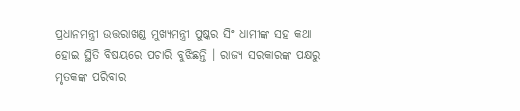ପ୍ରଧାନମନ୍ତ୍ରୀ ଉତ୍ତରାଖଣ୍ଡ ମୁଖ୍ୟମନ୍ତ୍ରୀ ପୁଷ୍କର ସିଂ ଧାମୀଙ୍କ ସହ କଥା ହୋଇ ସ୍ଥିତି ବିଷୟରେ ପଚାରି ବୁଝିଛନ୍ତି । ରାଜ୍ୟ ସରକାରଙ୍କ ପକ୍ଷରୁ ମୃତକଙ୍କ ପରିବାର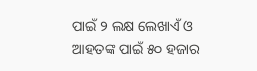ପାଇଁ ୨ ଲକ୍ଷ ଲେଖାଏଁ ଓ ଆହତଙ୍କ ପାଇଁ ୫୦ ହଜାର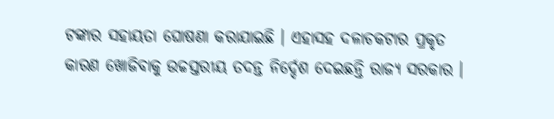ଟଙ୍କାର ସହାୟତା ଘୋଷଣା କରାଯାଇଛି । ଏହାସହ ଦଳାଚକଟାର ପ୍ରକୃତ କାରଣ ଖୋଜିବାକୁ ଉଚ୍ଚସ୍ତରୀୟ ତଦନ୍ତ ନିର୍ଦ୍ଦେଶ ଦେଇଛନ୍ତି ରାଜ୍ୟ ସରକାର ।